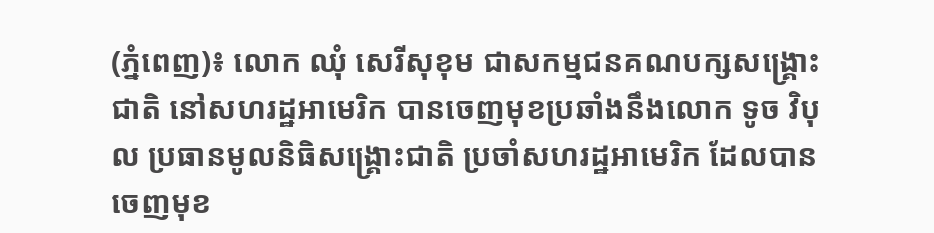(ភ្នំពេញ)៖ លោក ឈុំ សេរីសុខុម ជាសកម្មជនគណបក្សសង្រ្គោះជាតិ នៅសហរដ្ឋអាមេរិក បានចេញមុខប្រឆាំងនឹងលោក ទូច វិបុល ប្រធានមូលនិធិសង្គ្រោះជាតិ ប្រចាំសហរដ្ឋអាមេរិក ដែលបានចេញមុខ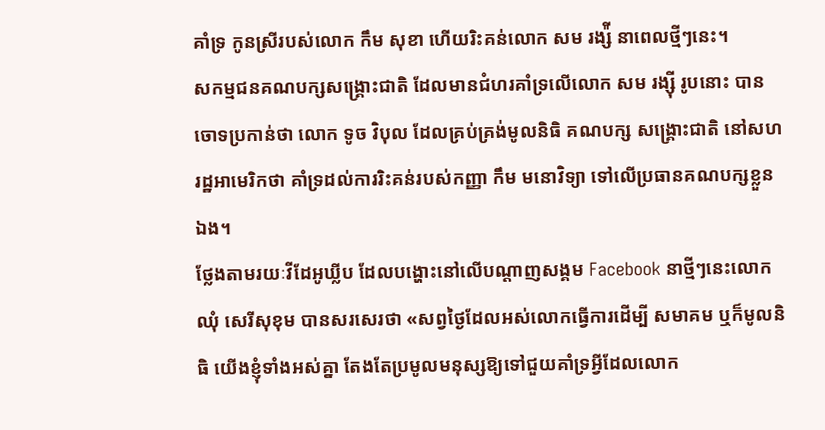គាំទ្រ កូនស្រីរបស់លោក កឹម សុខា ហើយរិះគន់លោក សម រង្ស៉ី នាពេលថ្មីៗនេះ។
សកម្មជនគណបក្សសង្រ្គោះជាតិ ដែលមានជំហរគាំទ្រលើលោក សម រង្ស៊ី រូបនោះ បានចោទប្រកាន់ថា លោក ទូច វិបុល ដែលគ្រប់គ្រង់មូលនិធិ គណបក្ស សង្រ្គោះជាតិ នៅសហរដ្ឋអាមេរិកថា គាំទ្រដល់ការរិះគន់របស់កញ្ញា កឹម មនោវិទ្យា ទៅលើប្រធានគណបក្សខ្លួនឯង។
ថ្លែងតាមរយៈវីដែអូឃ្លីប ដែលបង្ហោះនៅលើបណ្តាញសង្គម Facebook នាថ្មីៗនេះលោក ឈុំ សេរីសុខុម បានសរសេរថា «សព្វថ្ងៃដែលអស់លោកធ្វើការដើម្បី សមាគម ឬក៏មូលនិធិ យើងខ្ញុំទាំងអស់គ្នា តែងតែប្រមូលមនុស្សឱ្យទៅជួយគាំទ្រអ្វីដែលលោក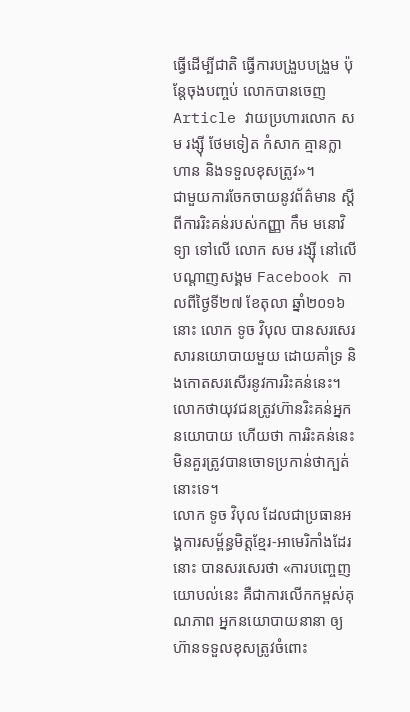ធ្វើដើម្បីជាតិ ធ្វើការបង្រួបបង្រួម ប៉ុន្តែចុងបញ្ចប់ លោកបានចេញ Article វាយប្រហារលោក សម រង្ស៊ី ថែមទៀត កំសាក គ្មានក្លាហាន និងទទួលខុសត្រូវ»។
ជាមួយការចែកចាយនូវព័ត៌មាន ស្តីពីការរិះគន់របស់កញ្ញា កឹម មនោវិទ្យា ទៅលើ លោក សម រង្ស៊ី នៅលើបណ្តាញសង្គម Facebook កាលពីថ្ងៃទី២៧ ខែតុលា ឆ្នាំ២០១៦នោះ លោក ទូច វិបុល បានសរសេរសារនយោបាយមួយ ដោយគាំទ្រ និងកោតសរសើរនូវការរិះគន់នេះ។ លោកថាយុវជនត្រូវហ៊ានរិះគន់អ្នកនយោបាយ ហើយថា ការរិះគន់នេះ មិនគួរត្រូវបានចោទប្រកាន់ថាក្បត់នោះទេ។
លោក ទូច វិបុល ដែលជាប្រធានអង្គការសម្ព័ន្ធមិត្តខ្មែរ-អាមេរិកាំងដែរនោះ បានសរសេរថា «ការបញ្ចេញយោបល់នេះ គឺជាការលើកកម្ពស់គុណភាព អ្នកនយោបាយនានា ឲ្យហ៊ានទទួលខុសត្រូវចំពោះ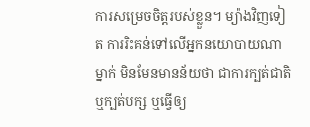ការសម្រេចចិត្តរបស់ខ្លួន។ ម្យ៉ាងវិញទៀត ការរិះគន់ទៅលើអ្នកនយោបាយណាម្នាក់ មិនមែនមានន័យថា ជាការក្បត់ជាតិ ឬក្បត់បក្ស ឬធ្វើឲ្យ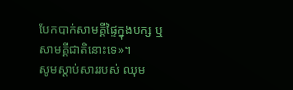បែកបាក់សាមគ្គីផ្ទៃក្នុងបក្ស ឬសាមគ្គីជាតិនោះទេ»។
សូមស្តាប់សាររបស់ ឈុម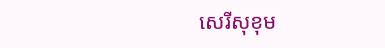សេរីសុខុម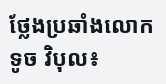ថ្លែងប្រឆាំងលោក ទូច វិបុល៖